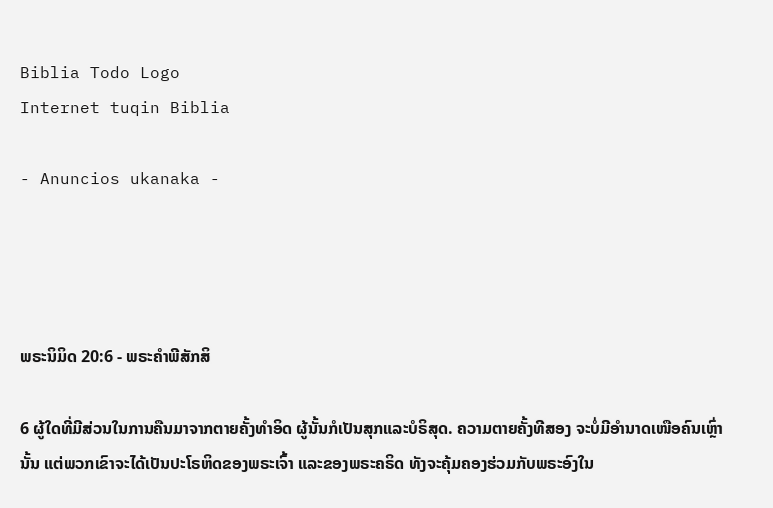Biblia Todo Logo
Internet tuqin Biblia

- Anuncios ukanaka -




ພຣະນິມິດ 20:6 - ພຣະຄຳພີສັກສິ

6 ຜູ້ໃດທີ່ມີສ່ວນໃນການຄືນມາຈາກຕາຍຄັ້ງທຳອິດ ຜູ້ນັ້ນກໍເປັນສຸກແລະບໍຣິສຸດ. ຄວາມຕາຍຄັ້ງທີສອງ ຈະບໍ່ມີອຳນາດເໜືອຄົນເຫຼົ່ານັ້ນ ແຕ່ພວກເຂົາຈະໄດ້ເປັນປະໂຣຫິດຂອງພຣະເຈົ້າ ແລະຂອງພຣະຄຣິດ ທັງຈະຄຸ້ມຄອງຮ່ວມກັບພຣະອົງໃນ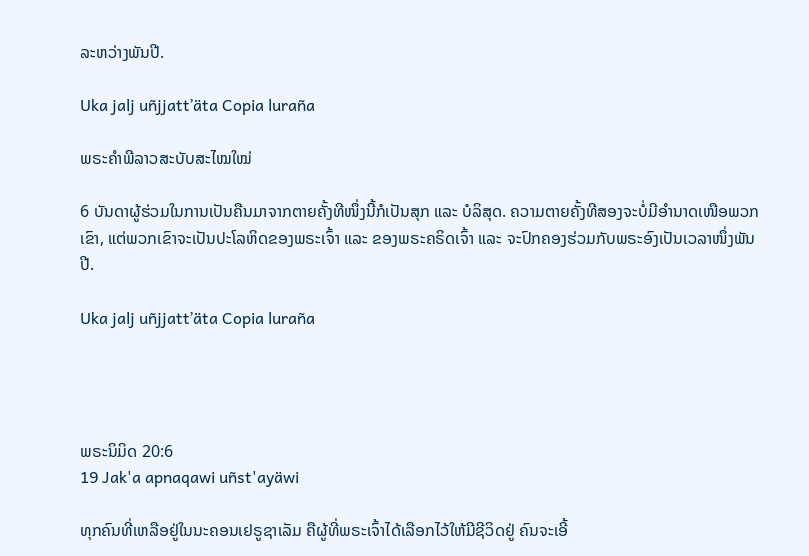ລະຫວ່າງພັນປີ.

Uka jalj uñjjattʼäta Copia luraña

ພຣະຄຳພີລາວສະບັບສະໄໝໃໝ່

6 ບັນດາຜູ້ຮ່ວມໃນການເປັນຄືນມາຈາກຕາຍຄັ້ງທີໜຶ່ງນີ້ກໍເປັນສຸກ ແລະ ບໍລິສຸດ. ຄວາມຕາຍຄັ້ງທີສອງຈະບໍ່ມີອຳນາດເໜືອພວກເຂົາ, ແຕ່ພວກເຂົາຈະເປັນປະໂລຫິດຂອງພຣະເຈົ້າ ແລະ ຂອງພຣະຄຣິດເຈົ້າ ແລະ ຈະປົກຄອງຮ່ວມກັບພຣະອົງເປັນເວລາໜຶ່ງພັນປີ.

Uka jalj uñjjattʼäta Copia luraña




ພຣະນິມິດ 20:6
19 Jak'a apnaqawi uñst'ayäwi

ທຸກຄົນທີ່ເຫລືອຢູ່ໃນນະຄອນເຢຣູຊາເລັມ ຄືຜູ້ທີ່ພຣະເຈົ້າໄດ້ເລືອກໄວ້ໃຫ້ມີຊີວິດຢູ່ ຄົນຈະເອີ້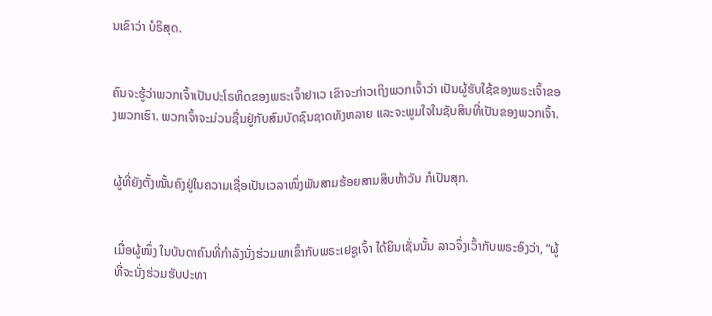ນເຂົາວ່າ ບໍຣິສຸດ.


ຄົນຈະຮູ້ວ່າພວກເຈົ້າເປັນປະໂຣຫິດຂອງພຣະເຈົ້າຢາເວ ເຂົາຈະກ່າວເຖິງພວກເຈົ້າວ່າ ເປັນຜູ້ຮັບໃຊ້ຂອງພຣະເຈົ້າຂອງພວກເຮົາ. ພວກເຈົ້າຈະມ່ວນຊື່ນຢູ່ກັບສົມບັດຊົນຊາດທັງຫລາຍ ແລະຈະພູມໃຈໃນຊັບສິນທີ່ເປັນຂອງພວກເຈົ້າ.


ຜູ້ທີ່ຍັງຕັ້ງໝັ້ນຄົງຢູ່ໃນຄວາມເຊື່ອເປັນເວລາໜຶ່ງພັນສາມຮ້ອຍສາມສິບຫ້າວັນ ກໍເປັນສຸກ.


ເມື່ອຜູ້ໜຶ່ງ ໃນບັນດາຄົນທີ່ກຳລັງນັ່ງຮ່ວມພາເຂົ້າກັບພຣະເຢຊູເຈົ້າ ໄດ້ຍິນເຊັ່ນນັ້ນ ລາວຈຶ່ງເວົ້າກັບພຣະອົງວ່າ, “ຜູ້ທີ່ຈະນັ່ງຮ່ວມຮັບປະທາ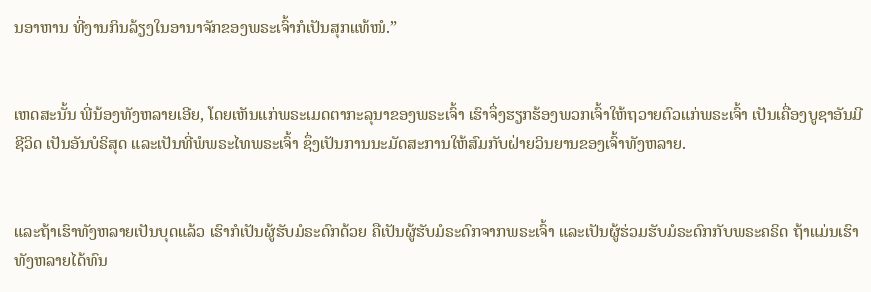ນອາຫານ ທີ່ງານກິນລ້ຽງໃນອານາຈັກຂອງພຣະເຈົ້າກໍເປັນສຸກແທ້ໜໍ.”


ເຫດສະນັ້ນ ພີ່ນ້ອງທັງຫລາຍເອີຍ, ໂດຍເຫັນແກ່ພຣະເມດຕາກະລຸນາຂອງພຣະເຈົ້າ ເຮົາຈຶ່ງຮຽກຮ້ອງພວກເຈົ້າໃຫ້ຖວາຍຕົວແກ່ພຣະເຈົ້າ ເປັນເຄື່ອງບູຊາອັນມີຊີວິດ ເປັນອັນບໍຣິສຸດ ແລະເປັນທີ່ພໍພຣະໄທພຣະເຈົ້າ ຊຶ່ງເປັນການນະມັດສະການໃຫ້ສົມກັບຝ່າຍວິນຍານຂອງເຈົ້າທັງຫລາຍ.


ແລະຖ້າເຮົາທັງຫລາຍເປັນບຸດແລ້ວ ເຮົາກໍເປັນຜູ້ຮັບມໍຣະດົກດ້ວຍ ຄືເປັນຜູ້ຮັບມໍຣະດົກຈາກພຣະເຈົ້າ ແລະເປັນຜູ້ຮ່ວມຮັບມໍຣະດົກກັບພຣະຄຣິດ ຖ້າແມ່ນເຮົາທັງຫລາຍໄດ້ທົນ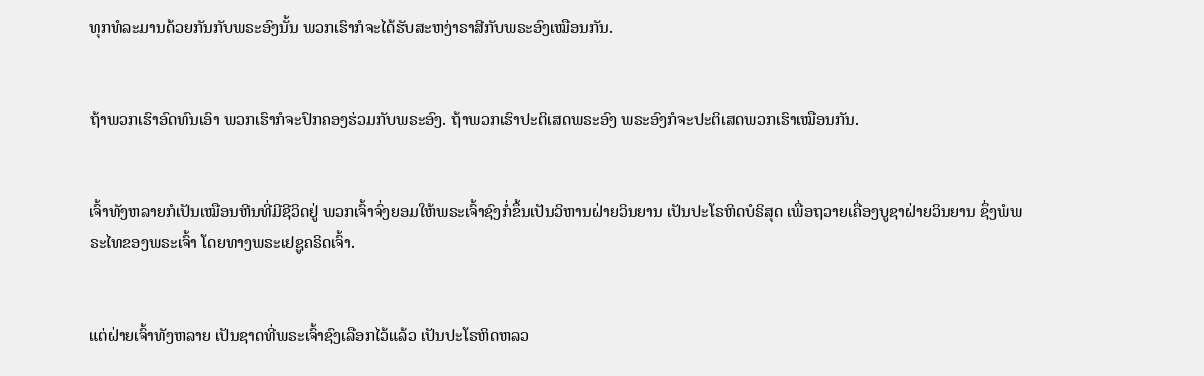ທຸກທໍລະມານດ້ວຍກັນກັບພຣະອົງນັ້ນ ພວກເຮົາກໍຈະໄດ້ຮັບສະຫງ່າຣາສີກັບພຣະອົງເໝືອນກັນ.


ຖ້າພວກເຮົາອົດທົນເອົາ ພວກເຮົາກໍຈະປົກຄອງຮ່ວມກັບພຣະອົງ. ຖ້າພວກເຮົາປະຕິເສດພຣະອົງ ພຣະອົງກໍຈະປະຕິເສດພວກເຮົາເໝືອນກັນ.


ເຈົ້າທັງຫລາຍກໍເປັນເໝືອນຫີນທີ່ມີຊີວິດຢູ່ ພວກເຈົ້າຈົ່ງຍອມໃຫ້ພຣະເຈົ້າຊົງກໍ່ຂຶ້ນເປັນວິຫານຝ່າຍວິນຍານ ເປັນປະໂຣຫິດບໍຣິສຸດ ເພື່ອຖວາຍເຄື່ອງບູຊາຝ່າຍວິນຍານ ຊຶ່ງພໍພຣະໄທຂອງພຣະເຈົ້າ ໂດຍທາງພຣະເຢຊູຄຣິດເຈົ້າ.


ແຕ່ຝ່າຍເຈົ້າທັງຫລາຍ ເປັນຊາດທີ່ພຣະເຈົ້າຊົງເລືອກໄວ້ແລ້ວ ເປັນປະໂຣຫິດຫລວ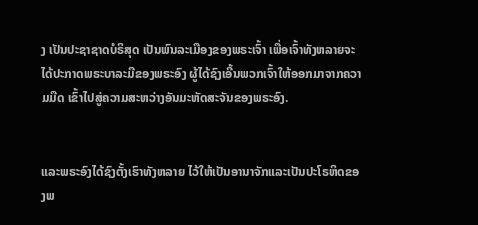ງ ເປັນປະຊາຊາດບໍຣິສຸດ ເປັນພົນລະເມືອງຂອງພຣະເຈົ້າ ເພື່ອເຈົ້າທັງຫລາຍຈະໄດ້ປະກາດພຣະບາລະມີຂອງພຣະອົງ ຜູ້ໄດ້ຊົງເອີ້ນພວກເຈົ້າໃຫ້ອອກມາຈາກຄວາມມືດ ເຂົ້າໄປສູ່ຄວາມສະຫວ່າງອັນມະຫັດສະຈັນຂອງພຣະອົງ.


ແລະພຣະອົງໄດ້ຊົງຕັ້ງເຮົາທັງຫລາຍ ໄວ້ໃຫ້ເປັນອານາຈັກແລະເປັນປະໂຣຫິດຂອງພ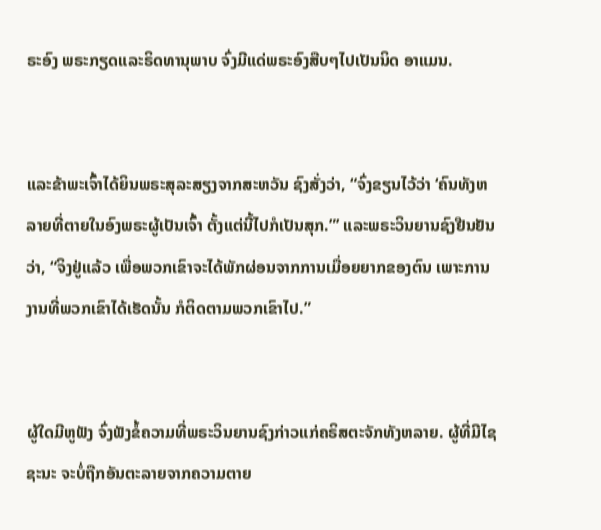ຣະອົງ ພຣະກຽດແລະຣິດທານຸພາບ ຈົ່ງມີແດ່ພຣະອົງສືບໆໄປເປັນນິດ ອາແມນ.


ແລະຂ້າພະເຈົ້າໄດ້ຍິນພຣະສຸລະສຽງຈາກສະຫວັນ ຊົງສັ່ງວ່າ, “ຈົ່ງຂຽນໄວ້ວ່າ ‘ຄົນທັງຫລາຍທີ່ຕາຍໃນອົງພຣະຜູ້ເປັນເຈົ້າ ຕັ້ງແຕ່ນີ້ໄປກໍເປັນສຸກ.”’ ແລະພຣະວິນຍານຊົງຢືນຢັນວ່າ, “ຈິງຢູ່ແລ້ວ ເພື່ອພວກເຂົາຈະໄດ້ພັກຜ່ອນຈາກການເມື່ອຍຍາກຂອງຕົນ ເພາະການງານທີ່ພວກເຂົາໄດ້ເຮັດນັ້ນ ກໍຕິດຕາມພວກເຂົາໄປ.”


ຜູ້ໃດມີຫູຟັງ ຈົ່ງຟັງຂໍ້ຄວາມທີ່ພຣະວິນຍານຊົງກ່າວແກ່ຄຣິສຕະຈັກທັງຫລາຍ. ຜູ້ທີ່ມີໄຊຊະນະ ຈະບໍ່ຖືກອັນຕະລາຍຈາກຄວາມຕາຍ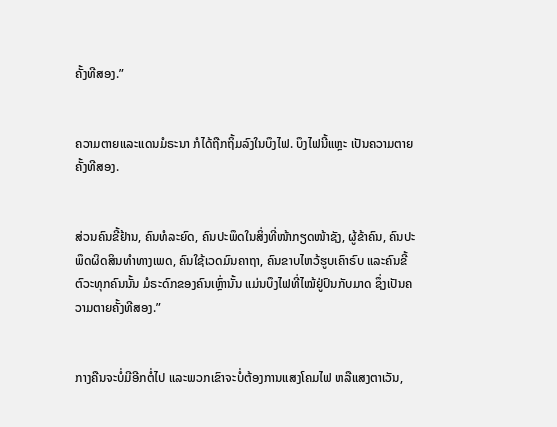ຄັ້ງທີສອງ.”


ຄວາມຕາຍແລະແດນມໍຣະນາ ກໍໄດ້ຖືກຖິ້ມລົງໃນບຶງໄຟ. ບຶງໄຟນີ້ແຫຼະ ເປັນຄວາມຕາຍຄັ້ງທີສອງ.


ສ່ວນຄົນຂີ້ຢ້ານ, ຄົນທໍລະຍົດ, ຄົນປະພຶດໃນສິ່ງທີ່ໜ້າກຽດໜ້າຊັງ, ຜູ້ຂ້າຄົນ, ຄົນປະພຶດຜິດສິນທຳທາງເພດ, ຄົນໃຊ້ເວດມົນຄາຖາ, ຄົນຂາບໄຫວ້ຮູບເຄົາຣົບ ແລະຄົນຂີ້ຕົວະທຸກຄົນນັ້ນ ມໍຣະດົກຂອງຄົນເຫຼົ່ານັ້ນ ແມ່ນບຶງໄຟທີ່ໄໝ້ຢູ່ປົນກັບມາດ ຊຶ່ງເປັນຄວາມຕາຍຄັ້ງທີສອງ.”


ກາງຄືນຈະບໍ່ມີອີກຕໍ່ໄປ ແລະພວກເຂົາຈະບໍ່ຕ້ອງການແສງໂຄມໄຟ ຫລືແສງຕາເວັນ,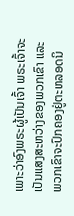ເພາະວ່າອົງພຣະຜູ້ເປັນເຈົ້າ ພຣະເຈົ້າຈະເປັນແສງສະຫວ່າງຂອງພວກເຂົາ ແລະພວກເຂົາຈະປົກຄອງຢູ່ຕະຫລອດນິ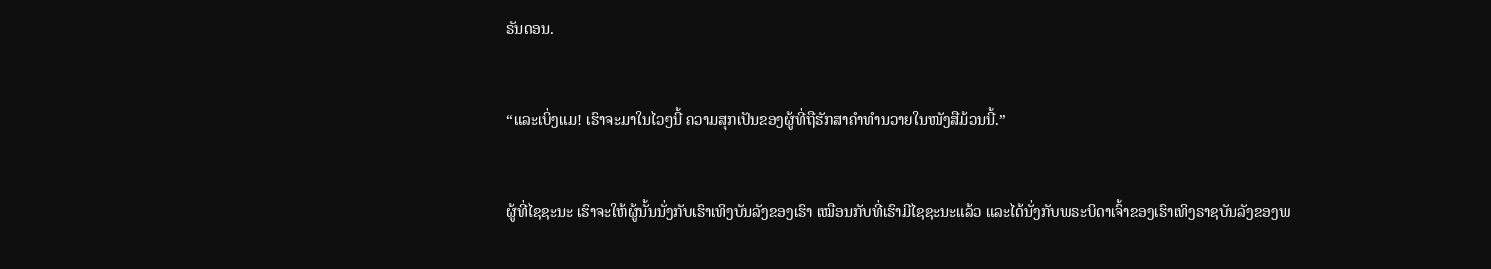ຣັນດອນ.


“ແລະເບິ່ງແມ! ເຮົາຈະມາໃນໄວໆນີ້ ຄວາມສຸກເປັນຂອງຜູ້ທີ່ຖືຮັກສາຄຳທຳນວາຍໃນໜັງສືມ້ວນນີ້.”


ຜູ້ທີ່ໄຊຊະນະ ເຮົາຈະໃຫ້ຜູ້ນັ້ນນັ່ງກັບເຮົາເທິງບັນລັງຂອງເຮົາ ເໝືອນກັບທີ່ເຮົາມີໄຊຊະນະແລ້ວ ແລະໄດ້ນັ່ງກັບພຣະບິດາເຈົ້າຂອງເຮົາເທິງຣາຊບັນລັງຂອງພ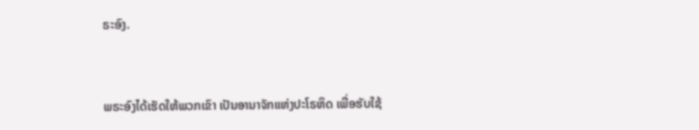ຣະອົງ.


ພຣະອົງໄດ້ເຮັດໃຫ້ພວກເຂົາ ເປັນອານາຈັກແຫ່ງປະໂຣຫິດ ເພື່ອຮັບໃຊ້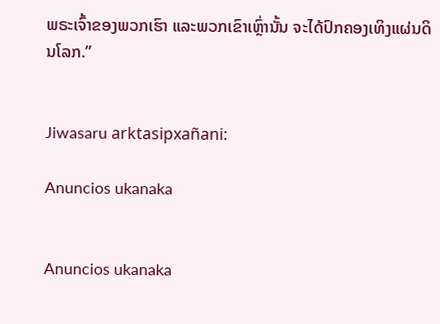ພຣະເຈົ້າຂອງພວກເຮົາ ແລະພວກເຂົາເຫຼົ່ານັ້ນ ຈະໄດ້ປົກຄອງເທິງແຜ່ນດິນໂລກ.”


Jiwasaru arktasipxañani:

Anuncios ukanaka


Anuncios ukanaka